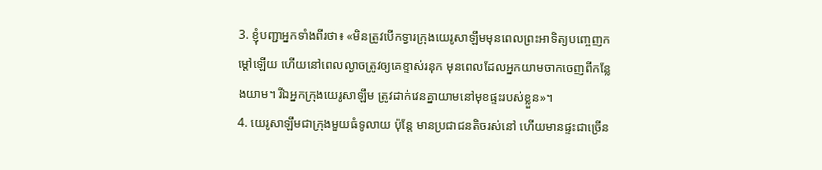3. ខ្ញុំបញ្ជាអ្នកទាំងពីរថា៖ «មិនត្រូវបើកទ្វារក្រុងយេរូសាឡឹមមុនពេលព្រះអាទិត្យបញ្ចេញកម្ដៅឡើយ ហើយនៅពេលល្ងាចត្រូវឲ្យគេខ្ទាស់រនុក មុនពេលដែលអ្នកយាមចាកចេញពីកន្លែងយាម។ រីឯអ្នកក្រុងយេរូសាឡឹម ត្រូវដាក់វេនគ្នាយាមនៅមុខផ្ទះរបស់ខ្លួន»។
4. យេរូសាឡឹមជាក្រុងមួយធំទូលាយ ប៉ុន្តែ មានប្រជាជនតិចរស់នៅ ហើយមានផ្ទះជាច្រើន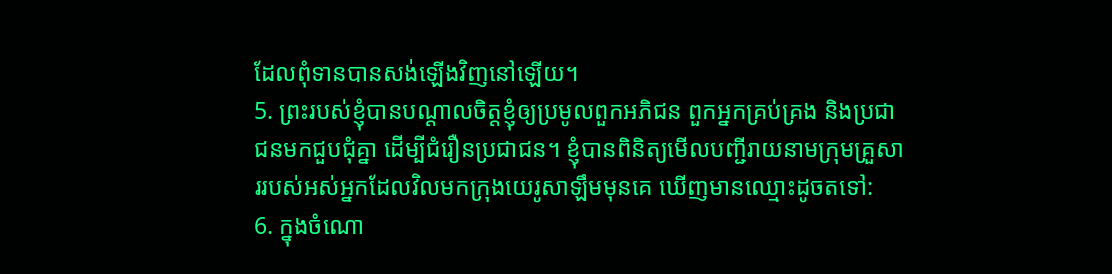ដែលពុំទានបានសង់ឡើងវិញនៅឡើយ។
5. ព្រះរបស់ខ្ញុំបានបណ្ដាលចិត្តខ្ញុំឲ្យប្រមូលពួកអភិជន ពួកអ្នកគ្រប់គ្រង និងប្រជាជនមកជួបជុំគ្នា ដើម្បីជំរឿនប្រជាជន។ ខ្ញុំបានពិនិត្យមើលបញ្ជីរាយនាមក្រុមគ្រួសាររបស់អស់អ្នកដែលវិលមកក្រុងយេរូសាឡឹមមុនគេ ឃើញមានឈ្មោះដូចតទៅ:
6. ក្នុងចំណោ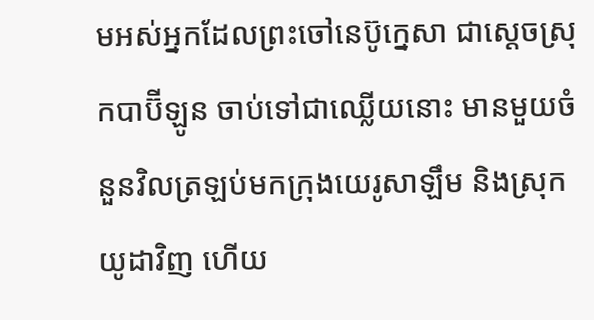មអស់អ្នកដែលព្រះចៅនេប៊ូក្នេសា ជាស្ដេចស្រុកបាប៊ីឡូន ចាប់ទៅជាឈ្លើយនោះ មានមួយចំនួនវិលត្រឡប់មកក្រុងយេរូសាឡឹម និងស្រុកយូដាវិញ ហើយ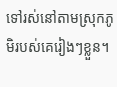ទៅរស់នៅតាមស្រុកភូមិរបស់គេរៀងៗខ្លួន។